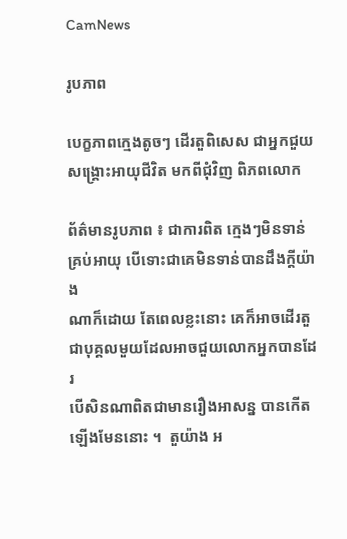CamNews

រូបភាព

បេក្ខភាពក្មេងតូចៗ ដើរតួពិសេស ជាអ្នកជួយសង្គ្រោះអាយុជីវិត មកពីជុំវិញ ពិភពលោក

ព័ត៌មានរូបភាព ៖ ជាការពិត ក្មេងៗមិនទាន់គ្រប់អាយុ បើទោះជាគេមិនទាន់បានដឹងក្តីយ៉ាង
ណាក៏ដោយ តែពេលខ្លះនោះ គេក៏អាចដើរតួជាបុគ្គលមួយដែលអាចជួយលោកអ្នកបានដែរ
បើសិនណាពិតជាមានរឿងអាសន្ន បានកើតឡើងមែននោះ ។  តួយ៉ាង អ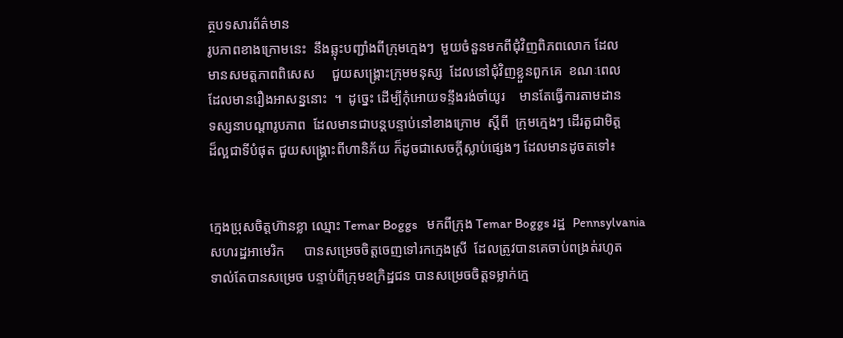ត្ថបទសារព័ត៌មាន
រូបភាពខាងក្រោមនេះ  នឹងឆ្លុះបញ្ជាំងពីក្រុមក្មេងៗ  មួយចំនួនមកពីជុំវិញពិភពលោក ដែល
មានសមត្តភាពពិសេស     ជួយសង្គ្រោះក្រុមមនុស្ស  ដែលនៅជុំវិញខ្លួនពួកគេ  ខណៈពេល
ដែលមានរឿងអាសន្ននោះ  ។  ដូច្នេះ ដើម្បីកុំអោយទន្ទឹងរង់ចាំយូរ    មានតែធ្វើការតាមដាន
ទស្សនាបណ្តារូបភាព  ដែលមានជាបន្តបន្ទាប់នៅខាងក្រោម  ស្តីពី  ក្រុមក្មេងៗ ដើរតួជាមិត្ត
ដ៏ល្អជាទីបំផុត ជួយសង្គ្រោះពីហានិភ័យ ក៏ដូចជាសេចក្តីស្លាប់ផ្សេងៗ ដែលមានដូចតទៅ៖


ក្មេងប្រុសចិត្តហ៊ានខ្លា ឈ្មោះ Temar Boggs   មកពីក្រុង Temar Boggs រដ្ឋ  Pennsylvania
សហរដ្ឋអាមេរិក      បានសម្រេចចិត្តចេញទៅរកក្មេងស្រី  ដែលត្រូវបានគេចាប់ពង្រត់រហូត
ទាល់តែបានសម្រេច បន្ទាប់ពីក្រុមឧក្រិដ្ឋជន បានសម្រេចចិត្តទម្លាក់ក្មេ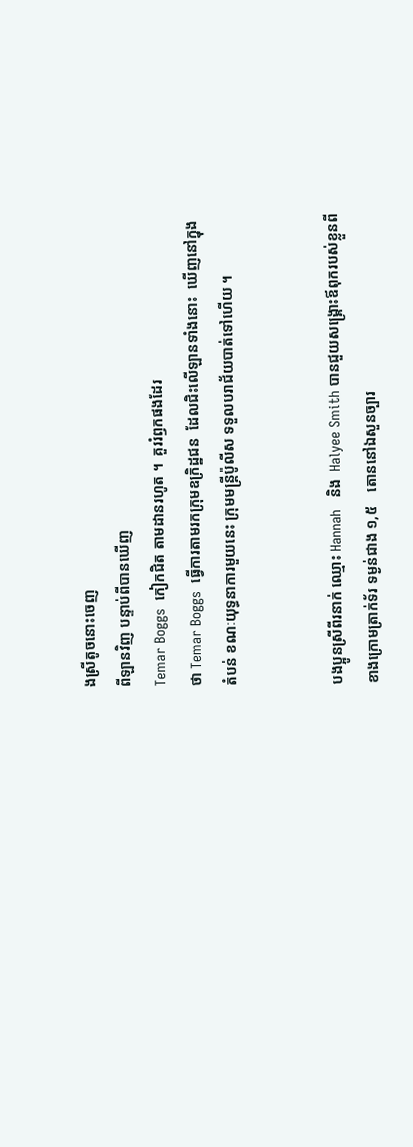ងស្រីតូចនោះចេញ
ពីឡានវិញ បន្ទាប់ពីបានឃើញ
Temar Boggs  កៀកជិត តាមដានរហូត ។  គួររំឭកផងដែរ
ថា Temar Boggs  ធ្វើការតាមរកក្រុមឧក្រិដ្ឋជន  ដែលជិះលើឡានទាំងនោះ  ឃើញនៅក្នុង
តំបន់ ខណៈយុទ្ធនាការមួយនេះ ក្រុមមន្រ្តីប៉ូលីស ទទួលបរាជ័យបាត់ទៅហើយ ។


បងប្អូនស្រីពីរនាក់ ឈ្មោះ Hannah   និង  Halyee Smith បានជួយសង្គ្រោះឪពុករបស់ខ្លួនពី
ខាងក្រោមត្រាក់ទ័រ ទម្ងន់ជាង ១,៥    តោននៅឯសួនច្បារ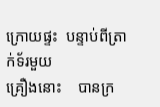ក្រោយផ្ទះ  បន្ទាប់ពីត្រាក់ទ័រមួយ
គ្រឿងនោះ    បានក្រ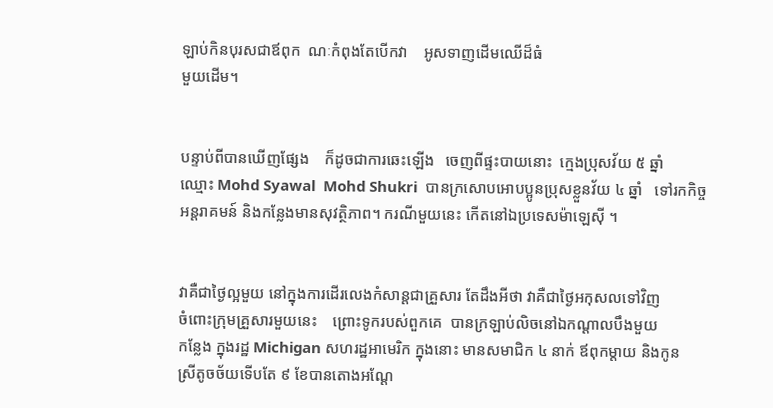ឡាប់កិនបុរសជាឪពុក  ណៈកំពុងតែបើកវា    អូសទាញដើមឈើដ៏ធំ
មួយដើម។


បន្ទាប់ពីបានឃើញផ្សែង    ក៏ដូចជាការឆេះឡើង   ចេញពីផ្ទះបាយនោះ  ក្មេងប្រុសវ័យ ៥ ឆ្នាំ
ឈ្មោះ Mohd Syawal  Mohd Shukri  បានក្រសោបអោបប្អូនប្រុសខ្លួនវ័យ ៤ ឆ្នាំ   ទៅរកកិច្ច
អន្តរាគមន៍ និងកន្លែងមានសុវត្ថិភាព។ ករណីមួយនេះ កើតនៅឯប្រទេសម៉ាឡេស៊ី ។


វាគឺជាថ្ងៃល្អមួយ នៅក្នុងការដើរលេងកំសាន្តជាគ្រួសារ តែដឹងអីថា វាគឺជាថ្ងៃអកុសលទៅវិញ
ចំពោះក្រុមគ្រួសារមួយនេះ    ព្រោះទូករបស់ពួកគេ  បានក្រឡាប់លិចនៅឯកណ្តាលបឹងមួយ
កន្លែង ក្នុងរដ្ឋ Michigan សហរដ្ឋអាមេរិក ក្នុងនោះ មានសមាជិក ៤ នាក់ ឪពុកម្តាយ និងកូន
ស្រីតូចច័យទើបតែ ៩ ខែបានតោងអណ្តែ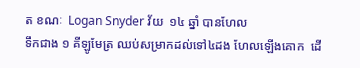ត ខណៈ  Logan Snyder វ័យ  ១៤ ឆ្នាំ បានហែល
ទឹកជាង ១ គីឡូមែត្រ ឈប់សម្រាកដល់ទៅ៤ដង ហែលឡើងគោក  ដើ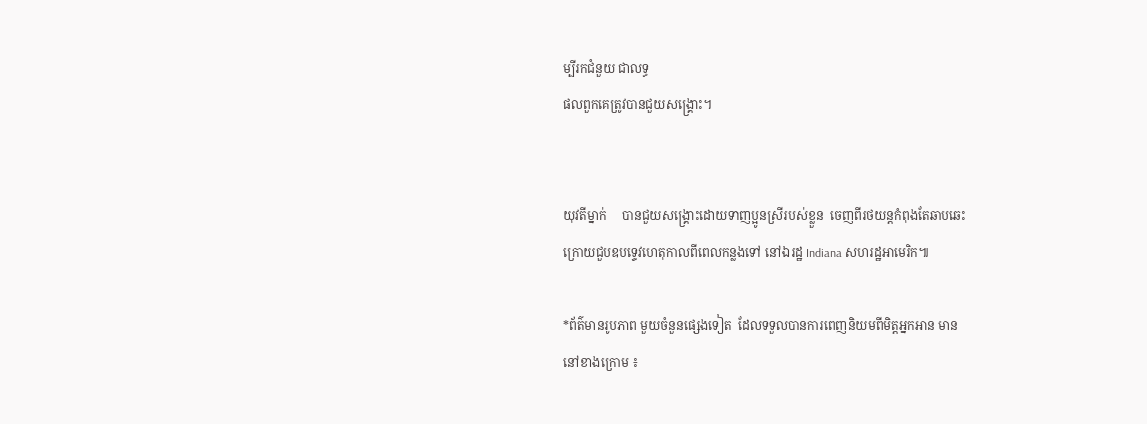ម្បីរកជំនួយ ជាលទ្ធ
ផលពួកគេត្រូវបានជួយសង្គ្រោះ។


យុវតីម្នាក់     បានជួយសង្គ្រោះដោយទាញប្អូនស្រីរបស់ខ្លួន  ចេញពីរថយន្តកំពុងតែឆាបឆេះ
ក្រោយជួបឧបទ្ទេវហេតុកាលពីពេលកន្លងទៅ នៅឯរដ្ឋ Indiana សហរដ្ឋអាមេរិក៕

*ព័ត៌មានរូបភាព មួយចំនួនផ្សេងទៀត  ដែលទទួលបានការពេញនិយមពីមិត្តអ្នកអាន មាន
នៅខាងក្រោម ៖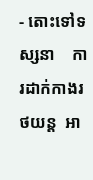- តោះទៅទស្សនា    ការដាក់កាងរថយន្ត  អា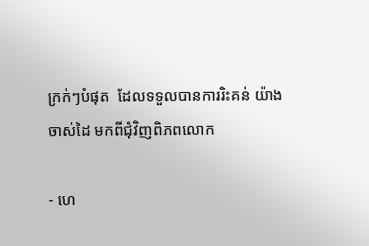ក្រក់ៗបំផុត  ដែលទទួលបានការរិះគន់ យ៉ាង
ចាស់ដៃ មកពីជុំវិញពិភពលោក

- ហេ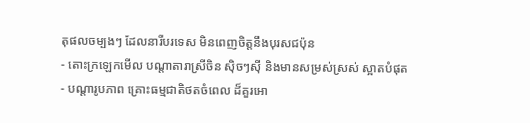តុផលចម្បងៗ ដែលនារីបរទេស មិនពេញចិត្តនឹងបុរសជប៉ុន
- តោះក្រឡេកមើល បណ្តាតារាស្រីចិន ស៊ិចៗស៊ី និងមានសម្រស់ស្រស់ ស្អាតបំផុត
- បណ្តារូបភាព គ្រោះធម្មជាតិថតចំពេល ដ៏គួរអោ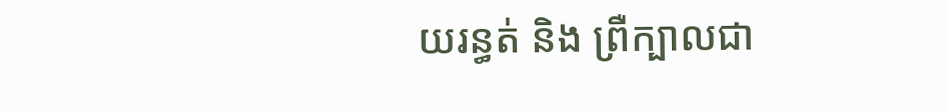យរន្ធត់ និង ព្រឺក្បាលជា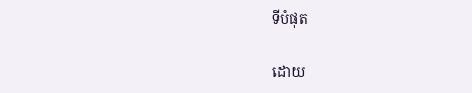ទីបំផុត

ដោយ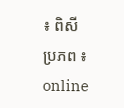៖ ពិសី
ប្រភព ៖ online